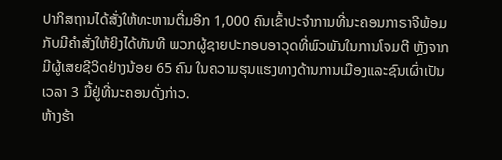ປາກິສຖານໄດ້ສັ່ງໃຫ້ທະຫານຕື່ມອີກ 1,000 ຄົນເຂົ້າປະຈຳການທີ່ນະຄອນກາຣາຈີພ້ອມ
ກັບມີຄຳສັ່ງໃຫ້ຍິງໄດ້ທັນທີ ພວກຜູ້ຊາຍປະກອບອາວຸດທີ່ພົວພັນໃນການໂຈມຕີ ຫຼັງຈາກ
ມີຜູ້ເສຍຊີວິດຢ່າງນ້ອຍ 65 ຄົນ ໃນຄວາມຮຸນແຮງທາງດ້ານການເມືອງແລະຊົນເຜົ່າເປັນ
ເວລາ 3 ມື້ຢູ່ທີ່ນະຄອນດັ່ງກ່າວ.
ຫ້າງຮ້າ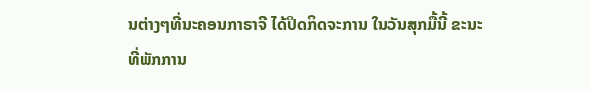ນຕ່າງໆທີ່ນະຄອນກາຣາຈີ ໄດ້ປິດກິດຈະການ ໃນວັນສຸກມື້ນີ້ ຂະນະທີ່ພັກການ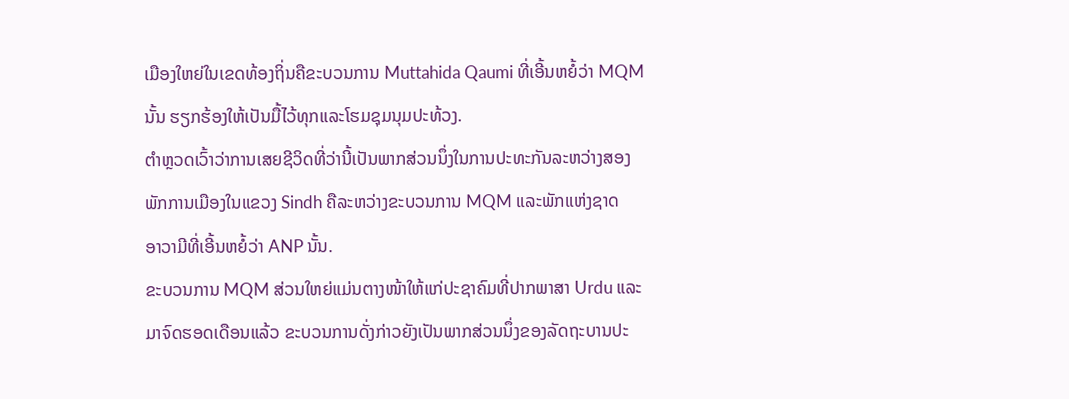ເມືອງໃຫຍ່ໃນເຂດທ້ອງຖິ່ນຄືຂະບວນການ Muttahida Qaumi ທີ່ເອີ້ນຫຍໍ້ວ່າ MQM
ນັ້ນ ຮຽກຮ້ອງໃຫ້ເປັນມື້ໄວ້ທຸກແລະໂຮມຊຸມນຸມປະທ້ວງ.
ຕຳຫຼວດເວົ້າວ່າການເສຍຊີວິດທີ່ວ່ານີ້ເປັນພາກສ່ວນນຶ່ງໃນການປະທະກັນລະຫວ່າງສອງ
ພັກການເມືອງໃນແຂວງ Sindh ຄືລະຫວ່າງຂະບວນການ MQM ແລະພັກແຫ່ງຊາດ
ອາວາມີທີ່ເອີ້ນຫຍໍ້ວ່າ ANP ນັ້ນ.
ຂະບວນການ MQM ສ່ວນໃຫຍ່ແມ່ນຕາງໜ້າໃຫ້ແກ່ປະຊາຄົມທີ່ປາກພາສາ Urdu ແລະ
ມາຈົດຮອດເດືອນແລ້ວ ຂະບວນການດັ່ງກ່າວຍັງເປັນພາກສ່ວນນຶ່ງຂອງລັດຖະບານປະ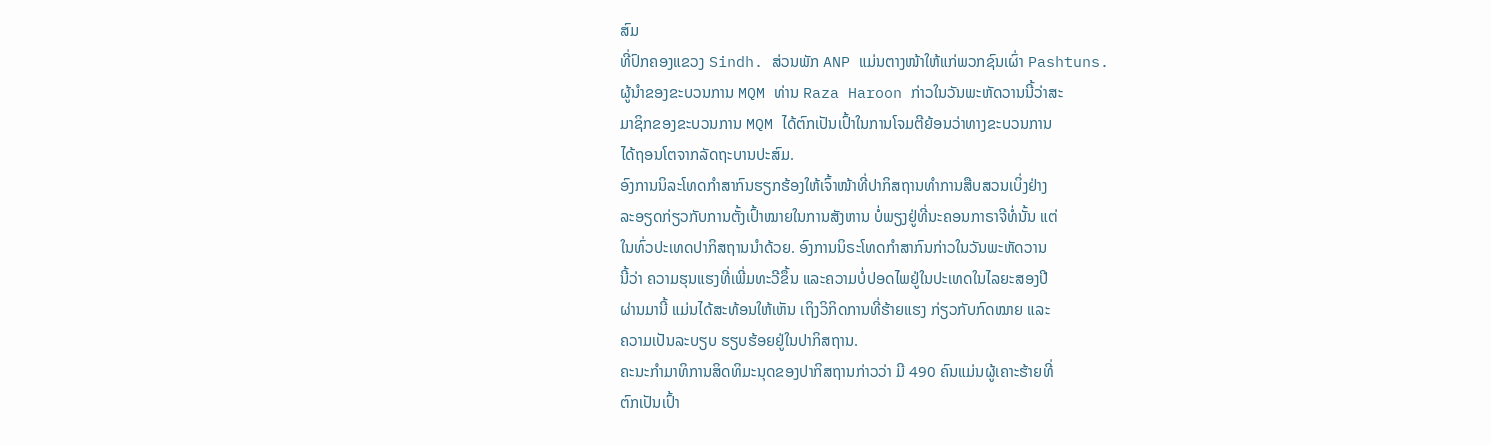ສົມ
ທີ່ປົກຄອງແຂວງ Sindh. ສ່ວນພັກ ANP ແມ່ນຕາງໜ້າໃຫ້ແກ່ພວກຊົນເຜົ່າ Pashtuns.
ຜູ້ນຳຂອງຂະບວນການ MQM ທ່ານ Raza Haroon ກ່າວໃນວັນພະຫັດວານນີ້ວ່າສະ
ມາຊິກຂອງຂະບວນການ MQM ໄດ້ຕົກເປັນເປົ້າໃນການໂຈມຕີຍ້ອນວ່າທາງຂະບວນການ
ໄດ້ຖອນໂຕຈາກລັດຖະບານປະສົມ.
ອົງການນິລະໂທດກຳສາກົນຮຽກຮ້ອງໃຫ້ເຈົ້າໜ້າທີ່ປາກິສຖານທຳການສືບສວນເບິ່ງຢ່າງ
ລະອຽດກ່ຽວກັບການຕັ້ງເປົ້າໝາຍໃນການສັງຫານ ບໍ່ພຽງຢູ່ທີ່ນະຄອນກາຣາຈີທໍ່ນັ້ນ ແຕ່
ໃນທົ່ວປະເທດປາກິສຖານນຳດ້ວຍ. ອົງການນິຣະໂທດກຳສາກົນກ່າວໃນວັນພະຫັດວານ
ນີ້ວ່າ ຄວາມຮຸນແຮງທີ່ເພີ່ມທະວີຂຶ້ນ ແລະຄວາມບໍ່ປອດໄພຢູ່ໃນປະເທດໃນໄລຍະສອງປີ
ຜ່ານມານີ້ ແມ່ນໄດ້ສະທ້ອນໃຫ້ເຫັນ ເຖິງວິກິດການທີ່ຮ້າຍແຮງ ກ່ຽວກັບກົດໝາຍ ແລະ
ຄວາມເປັນລະບຽບ ຮຽບຮ້ອຍຢູ່ໃນປາກິສຖານ.
ຄະນະກຳມາທິການສິດທິມະນຸດຂອງປາກິສຖານກ່າວວ່າ ມີ 490 ຄົນແມ່ນຜູ້ເຄາະຮ້າຍທີ່
ຕົກເປັນເປົ້າ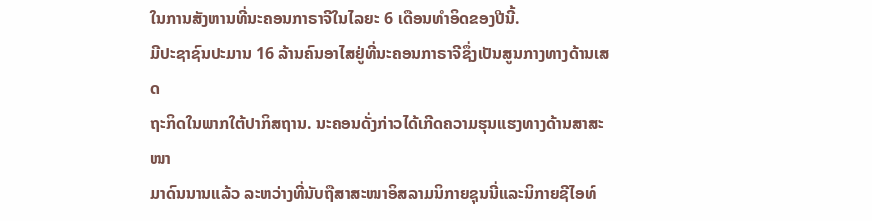ໃນການສັງຫານທີ່ນະຄອນກາຣາຈີໃນໄລຍະ 6 ເດືອນທຳອິດຂອງປີນີ້.
ມີປະຊາຊົນປະມານ 16 ລ້ານຄົນອາໄສຢູ່ທີ່ນະຄອນກາຣາຈີຊຶ່ງເປັນສູນກາງທາງດ້ານເສດ
ຖະກິດໃນພາກໃຕ້ປາກິສຖານ. ນະຄອນດັ່ງກ່າວໄດ້ເກີດຄວາມຮຸນແຮງທາງດ້ານສາສະໜາ
ມາດົນນານແລ້ວ ລະຫວ່າງທີ່ນັບຖືສາສະໜາອິສລາມນິກາຍຊຸນນີ່ແລະນິກາຍຊີໄອທ໌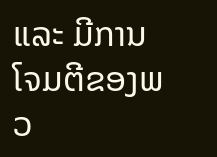ແລະ ມີການໂຈມຕີຂອງພວ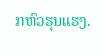ກຫົວຮຸນແຮງ.